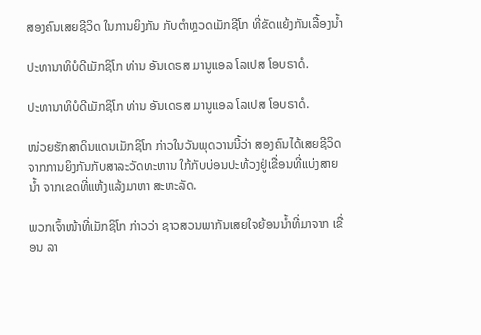ສອງຄົນເສຍຊີວິດ ໃນການຍິງກັນ ກັບຕຳຫຼວດເມັກຊີໂກ ທີ່ຂັດແຍ້ງກັນເລື້ອງນໍ້າ

ປະທານາທິບໍດີເມັກຊິໂກ ທ່ານ ອັນເດຣສ ມານູແອລ ໂລເປສ ໂອບຣາດໍ.

ປະທານາທິບໍດີເມັກຊິໂກ ທ່ານ ອັນເດຣສ ມານູແອລ ໂລເປສ ໂອບຣາດໍ.

ໜ່ວຍຮັກສາດິນແດນເມັກຊິໂກ ກ່າວໃນວັນພຸດວານນີ້ວ່າ ສອງຄົນໄດ້ເສຍຊີວິດ ຈາກການຍິງກັນກັບສາລະວັດທະຫານ ໃກ້ກັບບ່ອນປະທ້ວງຢູ່ເຂື່ອນທີ່ແບ່ງສາຍນໍ້າ ຈາກເຂດທີ່ແຫ້ງແລ້ງມາຫາ ສະຫະລັດ.

ພວກເຈົ້າໜ້າທີ່ເມັກຊິໂກ ກ່າວວ່າ ຊາວສວນພາກັນເສຍໃຈຍ້ອນນໍ້າທີ່ມາຈາກ ເຂື່ອນ ລາ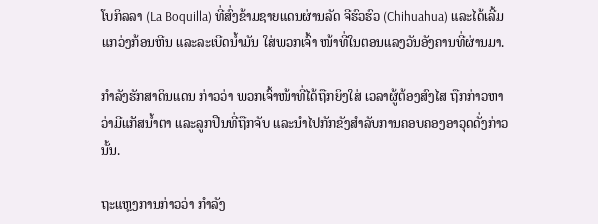ໂບກິລລາ (La Boquilla) ທີ່ສົ່ງຂ້າມຊາຍແດນຜ່ານລັດ ຈີຮົວຮົວ (Chihuahua) ແລະໄດ້ເລີ້ມແກວ່ງກ້ອນຫີນ ແລະລະເບີດນໍ້າມັນ ໃສ່ພວກເຈົ້າ ໜ້າທີ່ໃນຕອນແລງວັນອັງຄານທີ່ຜ່ານມາ.

ກຳລັງຮັກສາດິນແດນ ກ່າວວ່າ ພວກເຈົ້າໜ້າທີ່ໄດ້ຖືກຍິງໃສ່ ເວລາຜູ້ຕ້ອງສົງໄສ ຖືກກ່າວຫາວ່າມີແກັສນໍ້າຕາ ແລະລູກປືນທີ່ຖືກຈັບ ແລະນຳໄປກັກຂັງສຳລັບການຄອບຄອງອາວຸດດັ່ງກ່າວນັ້ນ.

ຖະແຫຼງການກ່າວວ່າ ກໍາລັງ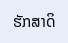ຮັກສາດິ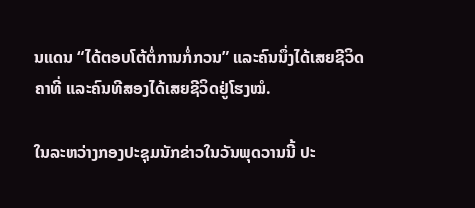ນແດນ “ໄດ້ຕອບໂຕ້ຕໍ່ການກໍ່ກວນ” ແລະຄົນນຶ່ງໄດ້ເສຍຊີວິດຄາທີ່ ແລະຄົນທີສອງໄດ້ເສຍຊີວິດຢູ່ໂຮງໝໍ.

ໃນລະຫວ່າງກອງປະຊຸມນັກຂ່າວໃນວັນພຸດວານນີ້ ປະ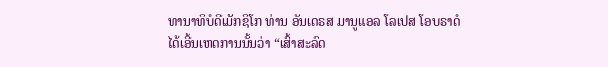ທານາທິບໍດີເມັກຊິໂກ ທ່ານ ອັນເດຣສ ມານູແອລ ໂລເປສ ໂອບຣາດໍ ໄດ້ເອີ້ນເຫດການນັ້ນວ່າ “ເສົ້າສະລົດ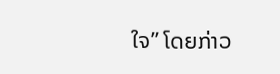ໃຈ” ໂດຍກ່າວ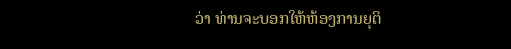ວ່າ ທ່ານຈະບອກໃຫ້ຫ້ອງການຍຸຕິ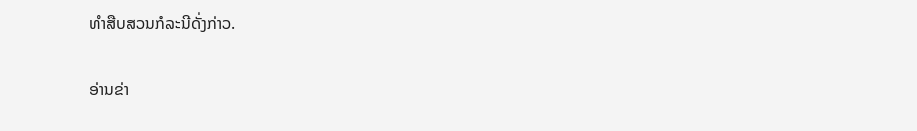ທຳສືບສວນກໍລະນີດັ່ງກ່າວ.

ອ່ານຂ່າ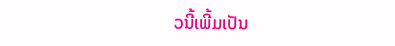ວນີ້ເພີ້ມເປັນ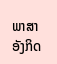ພາສາອັງກິດ